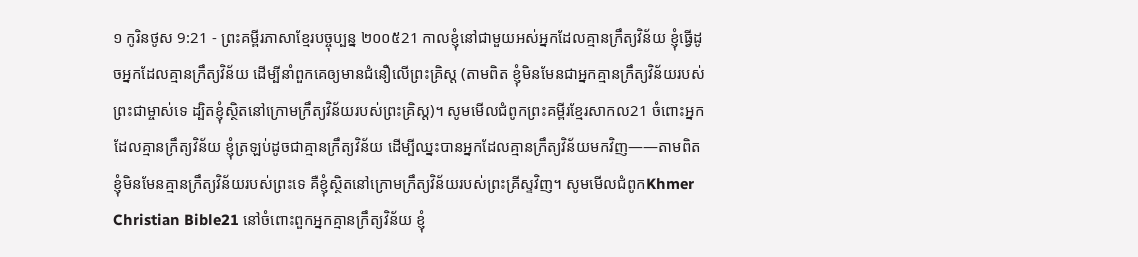១ កូរិនថូស 9:21 - ព្រះគម្ពីរភាសាខ្មែរបច្ចុប្បន្ន ២០០៥21 កាលខ្ញុំនៅជាមួយអស់អ្នកដែលគ្មានក្រឹត្យវិន័យ ខ្ញុំធ្វើដូចអ្នកដែលគ្មានក្រឹត្យវិន័យ ដើម្បីនាំពួកគេឲ្យមានជំនឿលើព្រះគ្រិស្ត (តាមពិត ខ្ញុំមិនមែនជាអ្នកគ្មានក្រឹត្យវិន័យរបស់ព្រះជាម្ចាស់ទេ ដ្បិតខ្ញុំស្ថិតនៅក្រោមក្រឹត្យវិន័យរបស់ព្រះគ្រិស្ត)។ សូមមើលជំពូកព្រះគម្ពីរខ្មែរសាកល21 ចំពោះអ្នកដែលគ្មានក្រឹត្យវិន័យ ខ្ញុំត្រឡប់ដូចជាគ្មានក្រឹត្យវិន័យ ដើម្បីឈ្នះបានអ្នកដែលគ្មានក្រឹត្យវិន័យមកវិញ——តាមពិត ខ្ញុំមិនមែនគ្មានក្រឹត្យវិន័យរបស់ព្រះទេ គឺខ្ញុំស្ថិតនៅក្រោមក្រឹត្យវិន័យរបស់ព្រះគ្រីស្ទវិញ។ សូមមើលជំពូកKhmer Christian Bible21 នៅចំពោះពួកអ្នកគ្មានក្រឹត្យវិន័យ ខ្ញុំ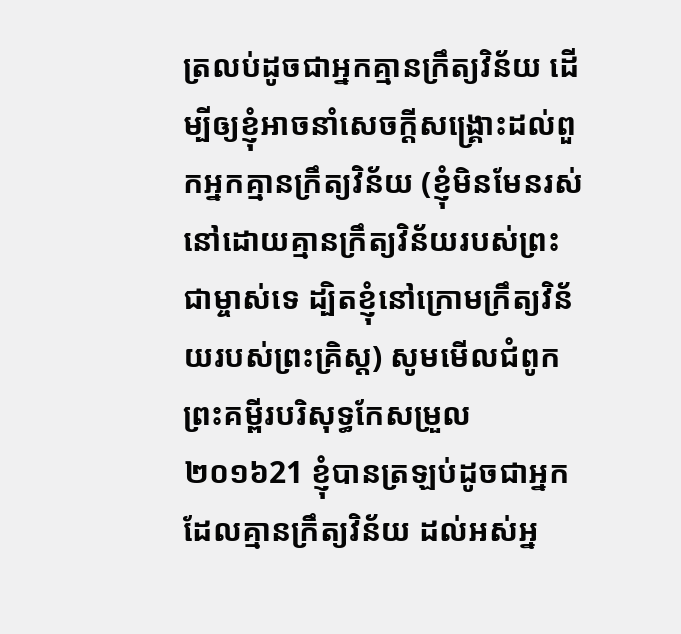ត្រលប់ដូចជាអ្នកគ្មានក្រឹត្យវិន័យ ដើម្បីឲ្យខ្ញុំអាចនាំសេចក្ដីសង្គ្រោះដល់ពួកអ្នកគ្មានក្រឹត្យវិន័យ (ខ្ញុំមិនមែនរស់នៅដោយគ្មានក្រឹត្យវិន័យរបស់ព្រះជាម្ចាស់ទេ ដ្បិតខ្ញុំនៅក្រោមក្រឹត្យវិន័យរបស់ព្រះគ្រិស្ដ) សូមមើលជំពូកព្រះគម្ពីរបរិសុទ្ធកែសម្រួល ២០១៦21 ខ្ញុំបានត្រឡប់ដូចជាអ្នកដែលគ្មានក្រឹត្យវិន័យ ដល់អស់អ្ន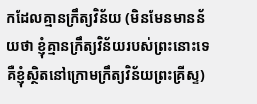កដែលគ្មានក្រឹត្យវិន័យ (មិនមែនមានន័យថា ខ្ញុំគ្មានក្រឹត្យវិន័យរបស់ព្រះនោះទេ គឺខ្ញុំស្ថិតនៅក្រោមក្រឹត្យវិន័យព្រះគ្រីស្ទ)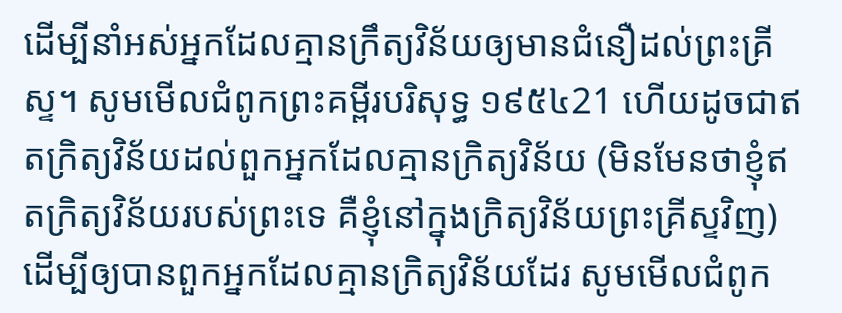ដើម្បីនាំអស់អ្នកដែលគ្មានក្រឹត្យវិន័យឲ្យមានជំនឿដល់ព្រះគ្រីស្ទ។ សូមមើលជំពូកព្រះគម្ពីរបរិសុទ្ធ ១៩៥៤21 ហើយដូចជាឥតក្រិត្យវិន័យដល់ពួកអ្នកដែលគ្មានក្រិត្យវិន័យ (មិនមែនថាខ្ញុំឥតក្រិត្យវិន័យរបស់ព្រះទេ គឺខ្ញុំនៅក្នុងក្រិត្យវិន័យព្រះគ្រីស្ទវិញ) ដើម្បីឲ្យបានពួកអ្នកដែលគ្មានក្រិត្យវិន័យដែរ សូមមើលជំពូក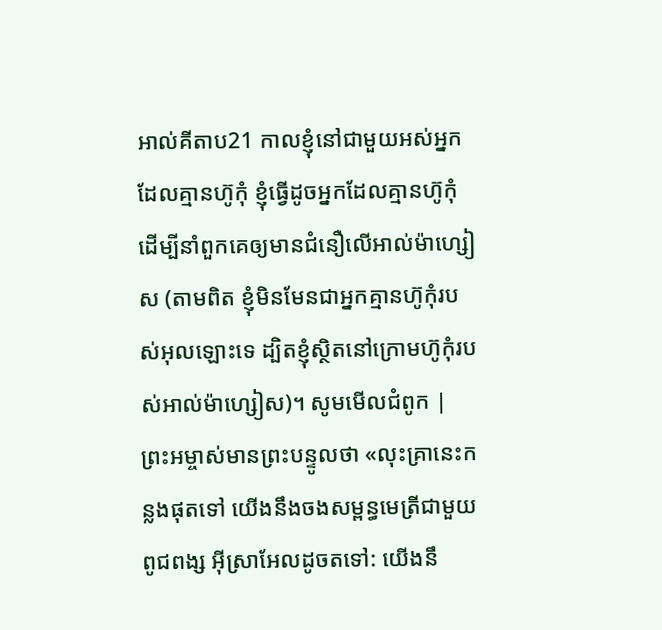អាល់គីតាប21 កាលខ្ញុំនៅជាមួយអស់អ្នកដែលគ្មានហ៊ូកុំ ខ្ញុំធ្វើដូចអ្នកដែលគ្មានហ៊ូកុំ ដើម្បីនាំពួកគេឲ្យមានជំនឿលើអាល់ម៉ាហ្សៀស (តាមពិត ខ្ញុំមិនមែនជាអ្នកគ្មានហ៊ូកុំរបស់អុលឡោះទេ ដ្បិតខ្ញុំស្ថិតនៅក្រោមហ៊ូកុំរបស់អាល់ម៉ាហ្សៀស)។ សូមមើលជំពូក |
ព្រះអម្ចាស់មានព្រះបន្ទូលថា «លុះគ្រានេះកន្លងផុតទៅ យើងនឹងចងសម្ពន្ធមេត្រីជាមួយពូជពង្ស អ៊ីស្រាអែលដូចតទៅ: យើងនឹ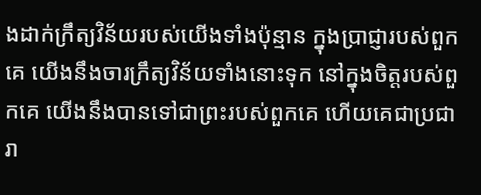ងដាក់ក្រឹត្យវិន័យរបស់យើងទាំងប៉ុន្មាន ក្នុងប្រាជ្ញារបស់ពួកគេ យើងនឹងចារក្រឹត្យវិន័យទាំងនោះទុក នៅក្នុងចិត្តរបស់ពួកគេ យើងនឹងបានទៅជាព្រះរបស់ពួកគេ ហើយគេជាប្រជារា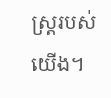ស្ត្ររបស់យើង។